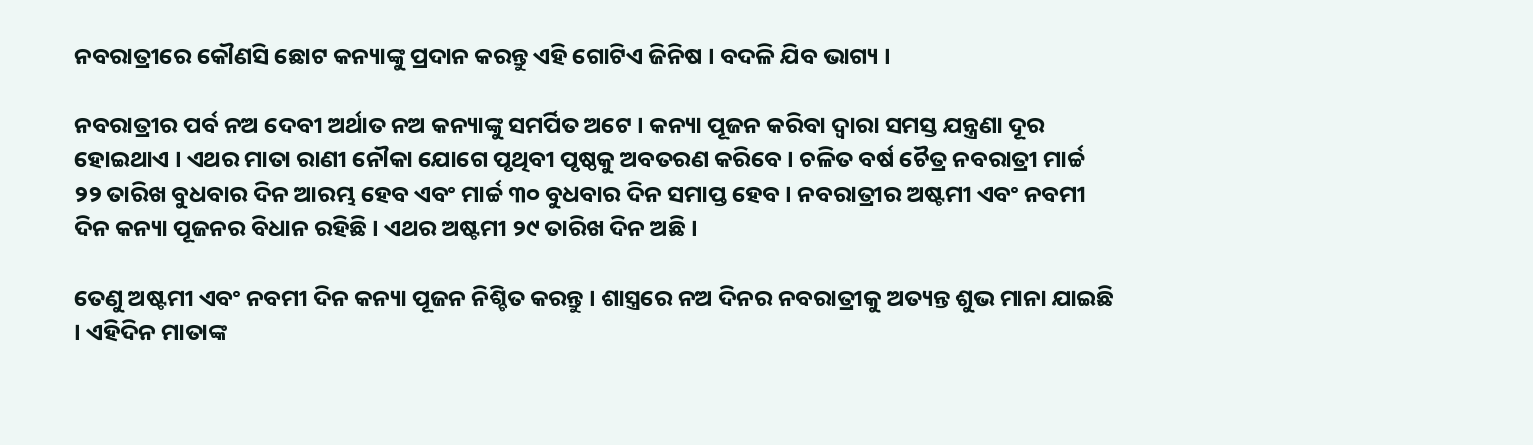ନବରାତ୍ରୀରେ କୌଣସି ଛୋଟ କନ୍ୟାଙ୍କୁ ପ୍ରଦାନ କରନ୍ତୁ ଏହି ଗୋଟିଏ ଜିନିଷ । ବଦଳି ଯିବ ଭାଗ୍ୟ ।

ନବରାତ୍ରୀର ପର୍ବ ନଅ ଦେବୀ ଅର୍ଥାତ ନଅ କନ୍ୟାଙ୍କୁ ସମର୍ପିତ ଅଟେ । କନ୍ୟା ପୂଜନ କରିବା ଦ୍ୱାରା ସମସ୍ତ ଯନ୍ତ୍ରଣା ଦୂର ହୋଇଥାଏ । ଏଥର ମାତା ରାଣୀ ନୌକା ଯୋଗେ ପୃଥିବୀ ପୃଷ୍ଠକୁ ଅବତରଣ କରିବେ । ଚଳିତ ବର୍ଷ ଚୈତ୍ର ନବରାତ୍ରୀ ମାର୍ଚ୍ଚ ୨୨ ତାରିଖ ବୁଧବାର ଦିନ ଆରମ୍ଭ ହେବ ଏବଂ ମାର୍ଚ୍ଚ ୩୦ ବୁଧବାର ଦିନ ସମାପ୍ତ ହେବ । ନବରାତ୍ରୀର ଅଷ୍ଟମୀ ଏବଂ ନବମୀ ଦିନ କନ୍ୟା ପୂଜନର ବିଧାନ ରହିଛି । ଏଥର ଅଷ୍ଟମୀ ୨୯ ତାରିଖ ଦିନ ଅଛି ।

ତେଣୁ ଅଷ୍ଟମୀ ଏବଂ ନବମୀ ଦିନ କନ୍ୟା ପୂଜନ ନିଶ୍ଚିତ କରନ୍ତୁ । ଶାସ୍ତ୍ରରେ ନଅ ଦିନର ନବରାତ୍ରୀକୁ ଅତ୍ୟନ୍ତ ଶୁଭ ମାନା ଯାଇଛି । ଏହିଦିନ ମାତାଙ୍କ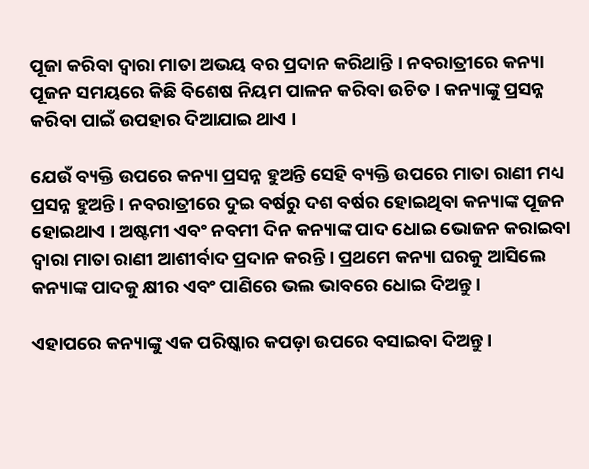ପୂଜା କରିବା ଦ୍ୱାରା ମାତା ଅଭୟ ବର ପ୍ରଦାନ କରିଥାନ୍ତି । ନବରାତ୍ରୀରେ କନ୍ୟା ପୂଜନ ସମୟରେ କିଛି ବିଶେଷ ନିୟମ ପାଳନ କରିବା ଉଚିତ । କନ୍ୟାଙ୍କୁ ପ୍ରସନ୍ନ କରିବା ପାଇଁ ଉପହାର ଦିଆଯାଇ ଥାଏ ।

ଯେଉଁ ବ୍ୟକ୍ତି ଉପରେ କନ୍ୟା ପ୍ରସନ୍ନ ହୁଅନ୍ତି ସେହି ବ୍ୟକ୍ତି ଉପରେ ମାତା ରାଣୀ ମଧ୍ୟ ପ୍ରସନ୍ନ ହୁଅନ୍ତି । ନବରାତ୍ରୀରେ ଦୁଇ ବର୍ଷରୁ ଦଶ ବର୍ଷର ହୋଇଥିବା କନ୍ୟାଙ୍କ ପୂଜନ ହୋଇଥାଏ । ଅଷ୍ଟମୀ ଏବଂ ନବମୀ ଦିନ କନ୍ୟାଙ୍କ ପାଦ ଧୋଇ ଭୋଜନ କରାଇବା ଦ୍ୱାରା ମାତା ରାଣୀ ଆଶୀର୍ବାଦ ପ୍ରଦାନ କରନ୍ତି । ପ୍ରଥମେ କନ୍ୟା ଘରକୁ ଆସିଲେ କନ୍ୟାଙ୍କ ପାଦକୁ କ୍ଷୀର ଏବଂ ପାଣିରେ ଭଲ ଭାବରେ ଧୋଇ ଦିଅନ୍ତୁ ।

ଏହାପରେ କନ୍ୟାଙ୍କୁ ଏକ ପରିଷ୍କାର କପଡ଼ା ଉପରେ ବସାଇବା ଦିଅନ୍ତୁ ।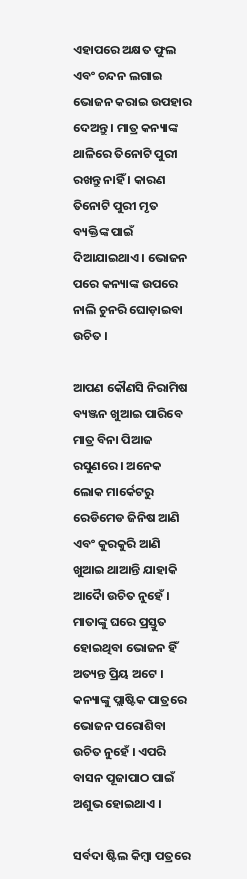ଏହାପରେ ଅକ୍ଷତ ଫୁଲ ଏବଂ ଚନ୍ଦନ ଲଗାଇ ଭୋଜନ କରାଇ ଉପହାର ଦେଅନ୍ତୁ । ମାତ୍ର କନ୍ୟାଙ୍କ ଥାଳିରେ ତିନୋଟି ପୁରୀ ରଖନ୍ତୁ ନାହିଁ । କାରଣ ତିନୋଟି ପୁରୀ ମୃତ ବ୍ୟକ୍ତିଙ୍କ ପାଇଁ ଦିଆଯାଇଥାଏ । ଭୋଜନ ପରେ କନ୍ୟାଙ୍କ ଉପରେ ନାଲି ଚୁନରି ଘୋଡ଼ାଇବା ଉଚିତ ।

ଆପଣ କୌଣସି ନିରାମିଷ ବ୍ୟଞ୍ଜନ ଖୁଆଇ ପାରିବେ ମାତ୍ର ବିନା ପିଆଜ ରସୁଣରେ । ଅନେକ ଲୋକ ମାର୍କେଟରୁ ରେଡିମେଡ ଜିନିଷ ଆଣି ଏବଂ କୁରକୁରି ଆଣି ଖୁଆଇ ଥାଆନ୍ତି ଯାହାକି ଆଦୋୖ ଉଚିତ ନୁହେଁ । ମାତାଙ୍କୁ ଘରେ ପ୍ରସ୍ତୁତ ହୋଇଥିବା ଭୋଜନ ହିଁ ଅତ୍ୟନ୍ତ ପ୍ରିୟ ଅଟେ । କନ୍ୟାଙ୍କୁ ପ୍ଲାଷ୍ଟିକ ପାତ୍ରରେ ଭୋଜନ ପରୋଶିବା ଉଚିତ ନୁହେଁ । ଏପରି ବାସନ ପୂଜାପାଠ ପାଇଁ ଅଶୁଭ ହୋଇଥାଏ ।

ସର୍ବଦା ଷ୍ଟିଲ କିମ୍ବା ପତ୍ରରେ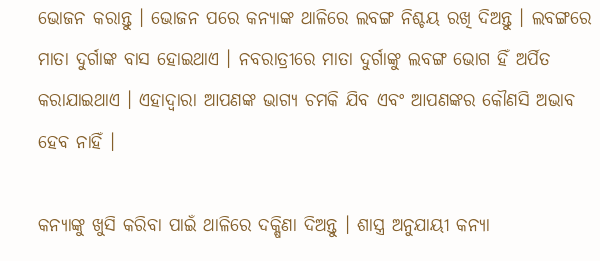ଭୋଜନ କରାନ୍ତୁ । ଭୋଜନ ପରେ କନ୍ୟାଙ୍କ ଥାଳିରେ ଲବଙ୍ଗ ନିଶ୍ଚୟ ରଖି ଦିଅନ୍ତୁ । ଲବଙ୍ଗରେ ମାତା ଦୁର୍ଗାଙ୍କ ବାସ ହୋଇଥାଏ । ନବରାତ୍ରୀରେ ମାତା ଦୁର୍ଗାଙ୍କୁ ଲବଙ୍ଗ ଭୋଗ ହିଁ ଅର୍ପିତ କରାଯାଇଥାଏ । ଏହାଦ୍ବାରା ଆପଣଙ୍କ ଭାଗ୍ୟ ଚମକି ଯିବ ଏବଂ ଆପଣଙ୍କର କୌଣସି ଅଭାବ ହେବ ନାହିଁ ।

କନ୍ୟାଙ୍କୁ ଖୁସି କରିବା ପାଇଁ ଥାଳିରେ ଦକ୍ଷିଣା ଦିଅନ୍ତୁ । ଶାସ୍ତ୍ର ଅନୁଯାୟୀ କନ୍ୟା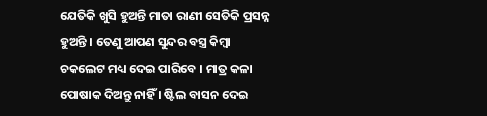ଯେତିକି ଖୁସି ହୁଅନ୍ତି ମାତା ରାଣୀ ସେତିକି ପ୍ରସନ୍ନ ହୁଅନ୍ତି । ତେଣୁ ଆପଣ ସୁନ୍ଦର ବସ୍ତ୍ର କିମ୍ବା ଚକଲେଟ ମଧ୍ୟ ଦେଇ ପାରିବେ । ମାତ୍ର କଳା ପୋଷାକ ଦିଅନ୍ତୁ ନାହିଁ । ଷ୍ଟିଲ ବାସନ ଦେଇ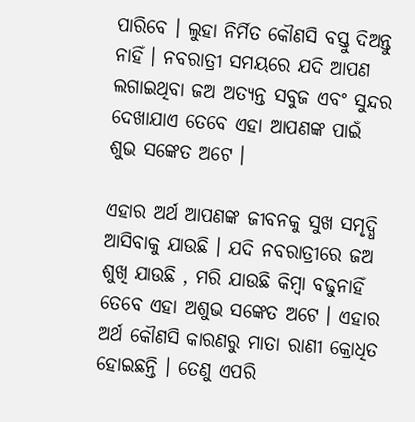ପାରିବେ । ଲୁହା ନିର୍ମିତ କୌଣସି ବସ୍ତୁ ଦିଅନ୍ତୁ ନାହିଁ । ନବରାତ୍ରୀ ସମୟରେ ଯଦି ଆପଣ ଲଗାଇଥିବା ଜଅ ଅତ୍ୟନ୍ତ ସବୁଜ ଏବଂ ସୁନ୍ଦର ଦେଖାଯାଏ ତେବେ ଏହା ଆପଣଙ୍କ ପାଇଁ ଶୁଭ ସଙ୍କେତ ଅଟେ ।

ଏହାର ଅର୍ଥ ଆପଣଙ୍କ ଜୀବନକୁ ସୁଖ ସମୃଦ୍ଧି ଆସିବାକୁ ଯାଉଛି । ଯଦି ନବରାତ୍ରୀରେ ଜଅ ଶୁଖି ଯାଉଛି , ମରି ଯାଉଛି କିମ୍ବା ବଢୁନାହିଁ ତେବେ ଏହା ଅଶୁଭ ସଙ୍କେତ ଅଟେ । ଏହାର ଅର୍ଥ କୌଣସି କାରଣରୁ ମାତା ରାଣୀ କ୍ରୋଧିତ ହୋଇଛନ୍ତି । ତେଣୁ ଏପରି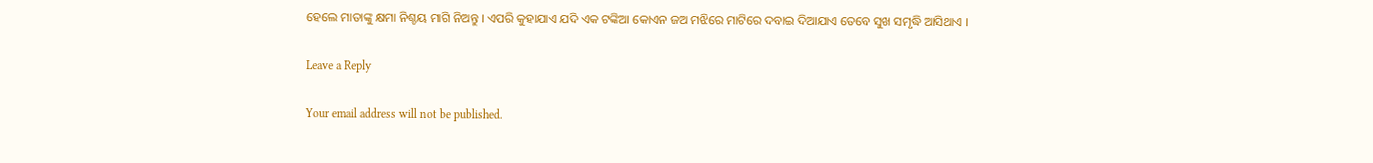ହେଲେ ମାତାଙ୍କୁ କ୍ଷମା ନିଶ୍ଚୟ ମାଗି ନିଅନ୍ତୁ । ଏପରି କୁହାଯାଏ ଯଦି ଏକ ଟଙ୍କିଆ କୋଏନ ଜଅ ମଝିରେ ମାଟିରେ ଦବାଇ ଦିଆଯାଏ ତେବେ ସୁଖ ସମୃଦ୍ଧି ଆସିଥାଏ ।

Leave a Reply

Your email address will not be published.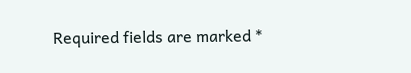Required fields are marked *